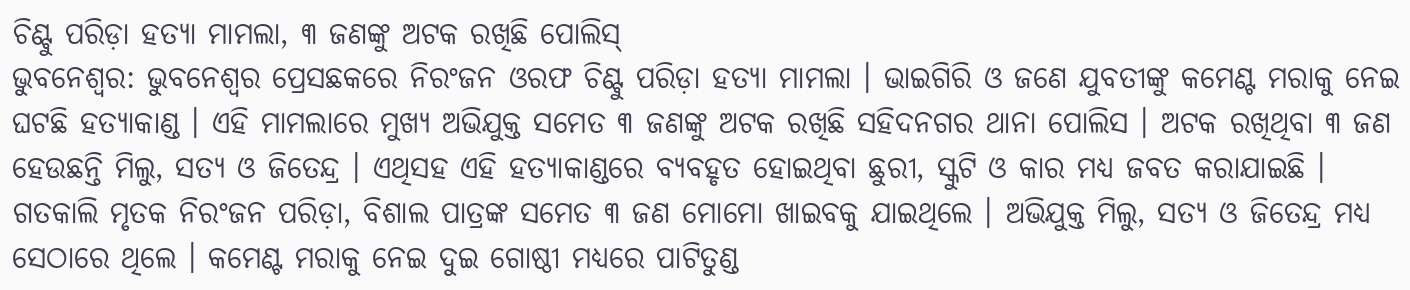ଚିଣ୍ଟୁ ପରିଡ଼ା ହତ୍ୟା ମାମଲା, ୩ ଜଣଙ୍କୁ ଅଟକ ରଖିଛି ପୋଲିସ୍
ଭୁବନେଶ୍ୱର: ଭୁବନେଶ୍ୱର ପ୍ରେସଛକରେ ନିରଂଜନ ଓରଫ ଚିଣ୍ଟୁ ପରିଡ଼ା ହତ୍ୟା ମାମଲା । ଭାଇଗିରି ଓ ଜଣେ ଯୁବତୀଙ୍କୁ କମେଣ୍ଟ ମରାକୁ ନେଇ ଘଟଛି ହତ୍ୟାକାଣ୍ଡ । ଏହି ମାମଲାରେ ମୁଖ୍ୟ ଅଭିଯୁକ୍ତ ସମେତ ୩ ଜଣଙ୍କୁ ଅଟକ ରଖିଛି ସହିଦନଗର ଥାନା ପୋଲିସ । ଅଟକ ରଖିଥିବା ୩ ଜଣ ହେଉଛନ୍ତି ମିଲୁ, ସତ୍ୟ ଓ ଜିତେନ୍ଦ୍ର । ଏଥିସହ ଏହି ହତ୍ୟାକାଣ୍ଡରେ ବ୍ୟବହୃତ ହୋଇଥିବା ଛୁରୀ, ସ୍କୁଟି ଓ କାର ମଧ୍ୟ ଜବତ କରାଯାଇଛି ।
ଗତକାଲି ମୃତକ ନିରଂଜନ ପରିଡ଼ା, ବିଶାଲ ପାତ୍ରଙ୍କ ସମେତ ୩ ଜଣ ମୋମୋ ଖାଇବକୁ ଯାଇଥିଲେ । ଅଭିଯୁକ୍ତ ମିଲୁ, ସତ୍ୟ ଓ ଜିତେନ୍ଦ୍ର ମଧ୍ୟ ସେଠାରେ ଥିଲେ । କମେଣ୍ଟ ମରାକୁ ନେଇ ଦୁଇ ଗୋଷ୍ଠୀ ମଧ୍ୟରେ ପାଟିତୁଣ୍ଡ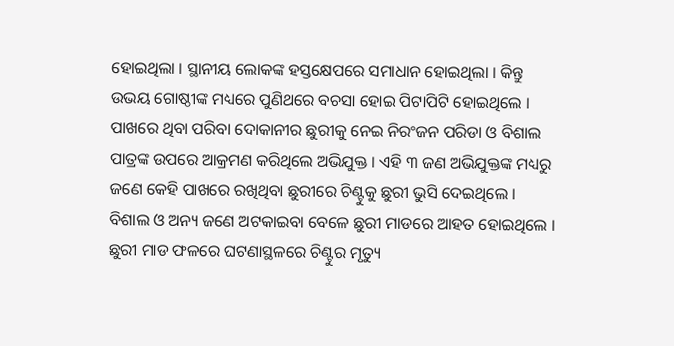ହୋଇଥିଲା । ସ୍ଥାନୀୟ ଲୋକଙ୍କ ହସ୍ତକ୍ଷେପରେ ସମାଧାନ ହୋଇଥିଲା । କିନ୍ତୁ ଉଭୟ ଗୋଷ୍ଠୀଙ୍କ ମଧ୍ୟରେ ପୁଣିଥରେ ବଚସା ହୋଇ ପିଟାପିଟି ହୋଇଥିଲେ । ପାଖରେ ଥିବା ପରିବା ଦୋକାନୀର ଛୁରୀକୁ ନେଇ ନିରଂଜନ ପରିଡା ଓ ବିଶାଲ ପାତ୍ରଙ୍କ ଉପରେ ଆକ୍ରମଣ କରିଥିଲେ ଅଭିଯୁକ୍ତ । ଏହି ୩ ଜଣ ଅଭିଯୁକ୍ତଙ୍କ ମଧ୍ୟରୁ ଜଣେ କେହି ପାଖରେ ରଖିଥିବା ଛୁରୀରେ ଚିଣ୍ଟୁକୁ ଛୁରୀ ଭୁସି ଦେଇଥିଲେ । ବିଶାଲ ଓ ଅନ୍ୟ ଜଣେ ଅଟକାଇବା ବେଳେ ଛୁରୀ ମାଡରେ ଆହତ ହୋଇଥିଲେ । ଛୁରୀ ମାଡ ଫଳରେ ଘଟଣାସ୍ଥଳରେ ଚିଣ୍ଟୁର ମୃତ୍ୟୁ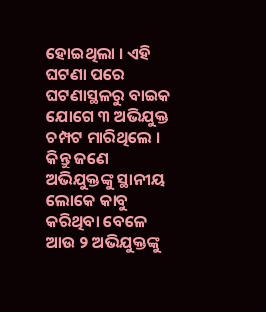ହୋଇଥିଲା । ଏହି ଘଟଣା ପରେ ଘଟଣାସ୍ଥଳରୁ ବାଇକ ଯୋଗେ ୩ ଅଭିଯୁକ୍ତ ଚମ୍ପଟ ମାରିଥିଲେ । କିନ୍ତୁ ଜଣେ ଅଭିଯୁକ୍ତଙ୍କୁ ସ୍ଥାନୀୟ ଲୋକେ କାବୁ କରିଥିବା ବେଳେ ଆଉ ୨ ଅଭିଯୁକ୍ତଙ୍କୁ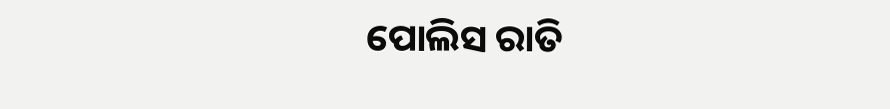ପୋଲିସ ରାତି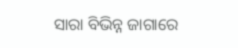ସାରା ବିଭିନ୍ନ ଜାଗାରେ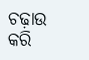ଚଢ଼ାଉ କରି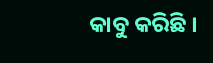କାବୁ କରିଛି ।